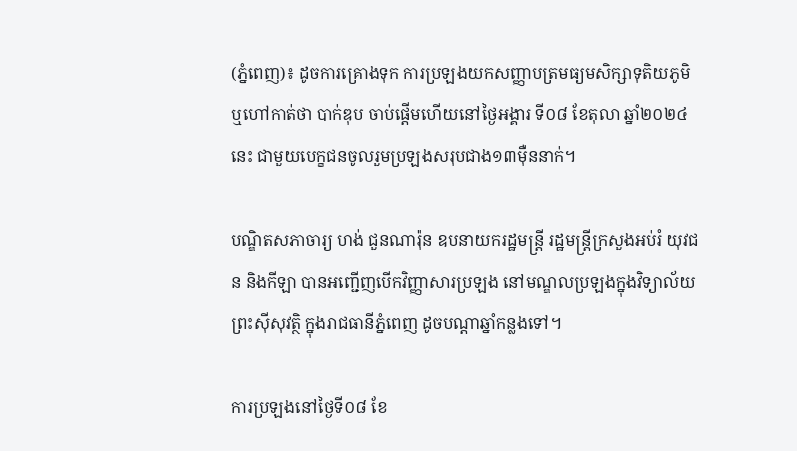(ភ្នំពេញ)៖ ដូចការគ្រោងទុក ការប្រឡងយកសញ្ញាបត្រមធ្យមសិក្សាទុតិយភូមិ ឬហៅកាត់ថា បាក់ឌុប ចាប់ផ្តើមហើយនៅថ្ងៃអង្គារ ទី០៨ ខែតុលា ឆ្នាំ២០២៤នេះ ជាមួយបេក្ខជនចូលរួមប្រឡងសរុបជាង១៣ម៉ឺននាក់។

បណ្ឌិតសភាចារ្យ ហង់ ជួនណារ៉ុន ឧបនាយករដ្ឋមន្ត្រី រដ្ឋមន្ត្រីក្រសួងអប់រំ យុវជន និងកីឡា បានអញ្ជើញបើកវិញ្ញាសារប្រឡង នៅមណ្ឌលប្រឡងក្នុងវិទ្យាល័យ ព្រះស៊ីសុវត្ថិ ក្នុងរាជធានីភ្នំពេញ ដូចបណ្តាឆ្នាំកន្លងទៅ។

ការប្រឡងនៅថ្ងៃទី០៨ ខែ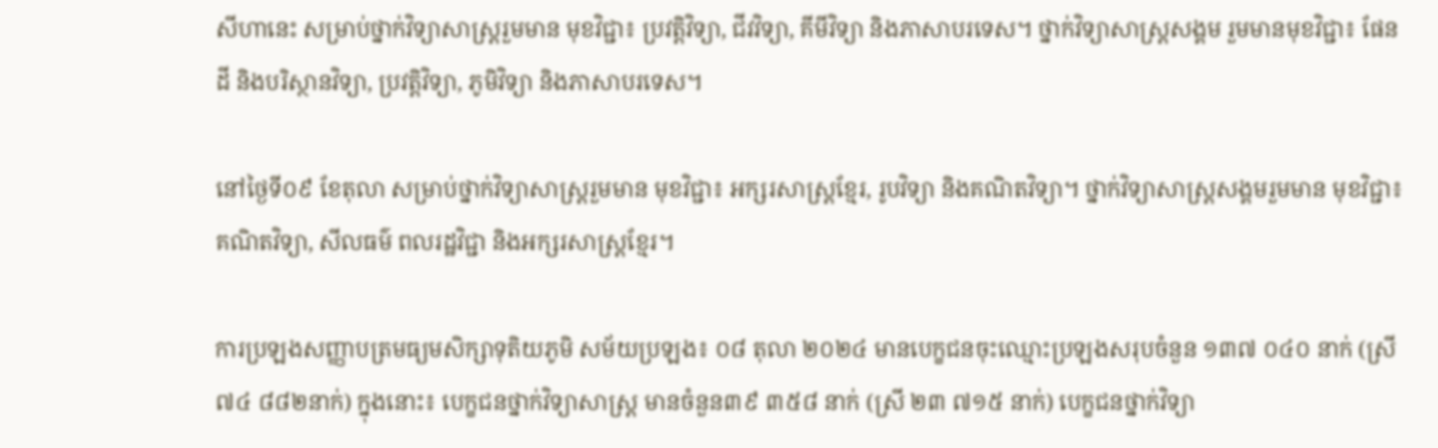សីហានេះ សម្រាប់ថ្នាក់វិទ្យាសាស្ត្ររួមមាន មុខវិជ្ជា៖ ប្រវត្តិវិទ្យា, ជីវវិទ្យា, គីមីវិទ្យា និងភាសាបរទេស។ ថ្នាក់វិទ្យាសាស្ត្រសង្គម រួមមានមុខវិជ្ជា៖ ផែនដី និងបរិស្ថានវិទ្យា, ប្រវត្តិវិទ្យា, ភូមិវិទ្យា និងភាសាបរទេស។

នៅថ្ងៃទី០៩ ខែតុលា សម្រាប់ថ្នាក់វិទ្យាសាស្ត្ររួមមាន មុខវិជ្ជា៖ អក្សរសាស្ត្រខ្មែរ, រូបវិទ្យា និងគណិតវិទ្យា។ ថ្នាក់វិទ្យាសាស្ត្រសង្គមរួមមាន មុខវិជ្ជា៖ គណិតវិទ្យា, សីលធម៌ ពលរដ្ឋវិជ្ជា និងអក្សរសាស្ត្រខ្មែរ។

ការប្រឡងសញ្ញាបត្រមធ្យមសិក្សាទុតិយភូមិ សម័យប្រឡង៖ ០៨ តុលា ២០២៤ មានបេក្ខជនចុះឈ្មោះប្រឡងសរុបចំនួន ១៣៧ ០៤០ នាក់ (ស្រី ៧៤ ៨៨២នាក់) ក្នុងនោះ៖ បេក្ខជនថ្នាក់វិទ្យាសាស្ត្រ មានចំនួន៣៩ ៣៥៨ នាក់ (ស្រី ២៣ ៧១៥ នាក់) បេក្ខជនថ្នាក់វិទ្យា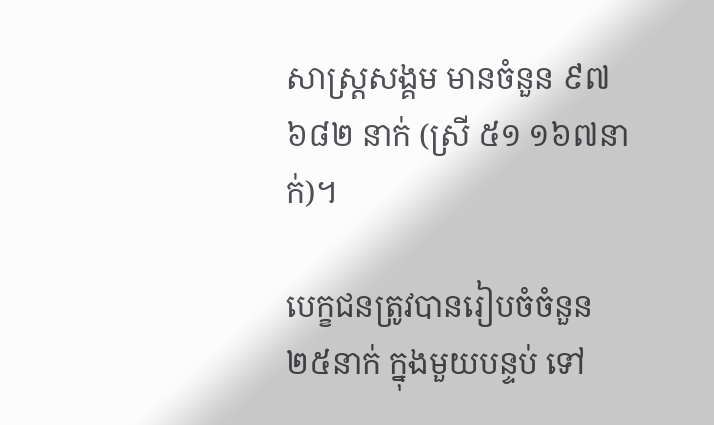សាស្ត្រសង្គម មានចំនួន ៩៧ ៦៨២ នាក់ (ស្រី ៥១ ១៦៧នាក់)។

បេក្ខជនត្រូវបានរៀបចំចំនួន២៥នាក់ ក្នុងមួយបន្ទប់ ទៅ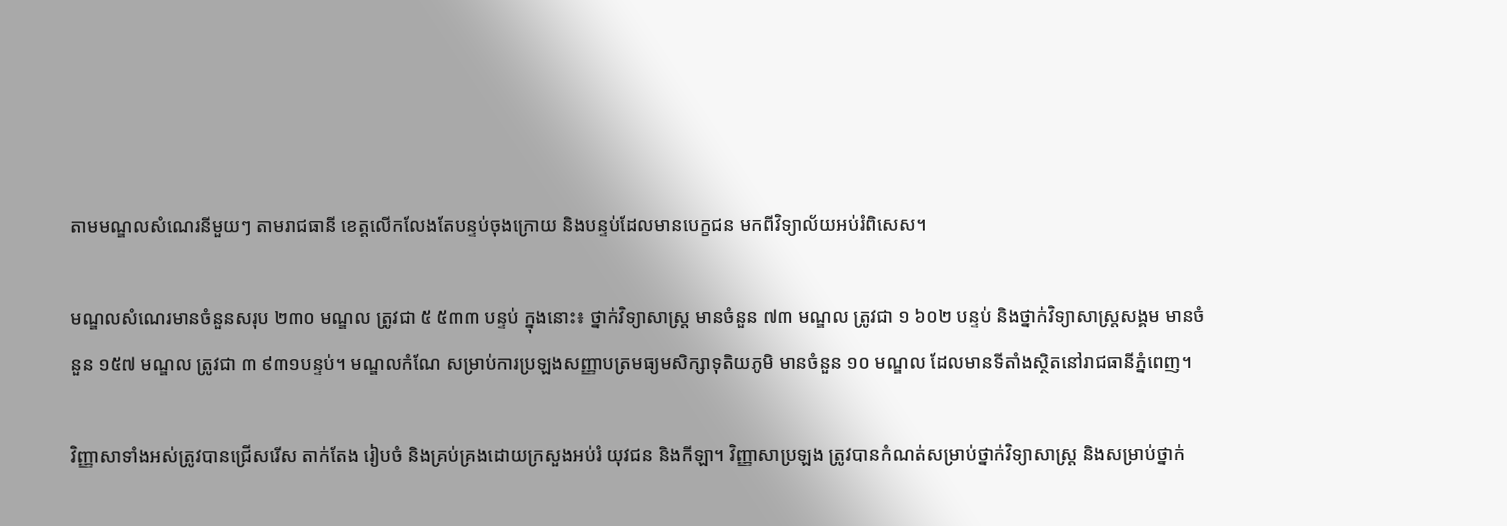តាមមណ្ឌលសំណេរនីមួយៗ តាមរាជធានី ខេត្តលើកលែងតែបន្ទប់ចុងក្រោយ និងបន្ទប់ដែលមានបេក្ខជន មកពីវិទ្យាល័យអប់រំពិសេស។

មណ្ឌលសំណេរមានចំនួនសរុប ២៣០ មណ្ឌល ត្រូវជា ៥ ៥៣៣ បន្ទប់ ក្នុងនោះ៖ ថ្នាក់វិទ្យាសាស្ត្រ មានចំនួន ៧៣ មណ្ឌល ត្រូវជា ១ ៦០២ បន្ទប់ និងថ្នាក់វិទ្យាសាស្ត្រសង្គម មានចំនួន ១៥៧ មណ្ឌល ត្រូវជា ៣ ៩៣១បន្ទប់។ មណ្ឌលកំណែ សម្រាប់ការប្រឡងសញ្ញាបត្រមធ្យមសិក្សាទុតិយភូមិ មានចំនួន ១០ មណ្ឌល ដែលមានទីតាំងស្ថិតនៅរាជធានីភ្នំពេញ។

វិញ្ញាសាទាំងអស់ត្រូវបានជ្រើសរើស តាក់តែង រៀបចំ និងគ្រប់គ្រងដោយក្រសួងអប់រំ យុវជន និងកីឡា។ វិញ្ញាសាប្រឡង ត្រូវបានកំណត់សម្រាប់ថ្នាក់វិទ្យាសាស្ត្រ និងសម្រាប់ថ្នាក់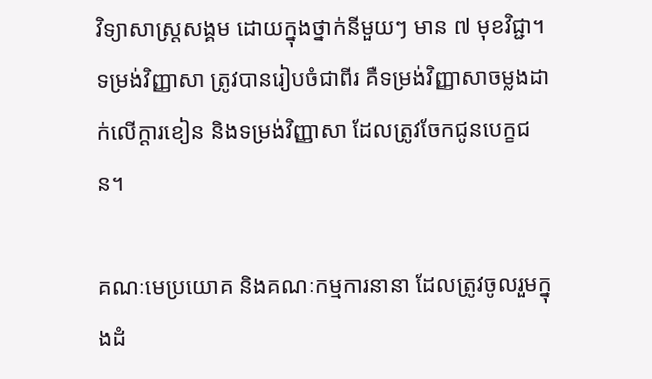វិទ្យាសាស្ត្រសង្គម ដោយក្នុងថ្នាក់នីមួយៗ មាន ៧ មុខវិជ្ជា។ ទម្រង់វិញ្ញាសា ត្រូវបានរៀបចំជាពីរ គឺទម្រង់វិញ្ញាសាចម្លងដាក់លើក្តារខៀន និងទម្រង់វិញ្ញាសា ដែលត្រូវចែកជូនបេក្ខជន។

គណៈមេប្រយោគ និងគណៈកម្មការនានា ដែលត្រូវចូលរួមក្នុងដំ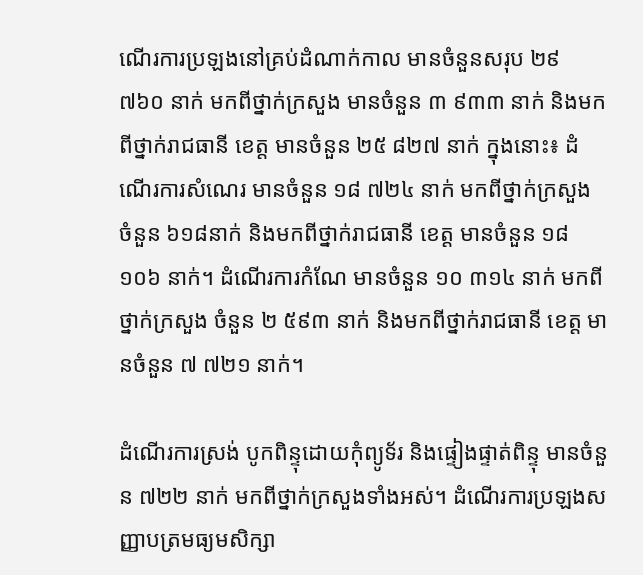ណើរការប្រឡងនៅគ្រប់ដំណាក់កាល មានចំនួនសរុប ២៩ ៧៦០ នាក់ មកពីថ្នាក់ក្រសួង មានចំនួន ៣ ៩៣៣ នាក់ និងមកពីថ្នាក់រាជធានី ខេត្ត មានចំនួន ២៥ ៨២៧ នាក់ ក្នុងនោះ៖ ដំណើរការសំណេរ មានចំនួន ១៨ ៧២៤ នាក់ មកពីថ្នាក់ក្រសួង ចំនួន ៦១៨នាក់ និងមកពីថ្នាក់រាជធានី ខេត្ត មានចំនួន ១៨ ១០៦ នាក់។ ដំណើរការកំណែ មានចំនួន ១០ ៣១៤ នាក់ មកពីថ្នាក់ក្រសួង ចំនួន ២ ៥៩៣ នាក់ និងមកពីថ្នាក់រាជធានី ខេត្ត មានចំនួន ៧ ៧២១ នាក់។

ដំណើរការស្រង់ បូកពិន្ទុដោយកុំព្យូទ័រ និងផ្ទៀងផ្ទាត់ពិន្ទុ មានចំនួន ៧២២ នាក់ មកពីថ្នាក់ក្រសួងទាំងអស់។ ដំណើរការប្រឡងសញ្ញាបត្រមធ្យមសិក្សា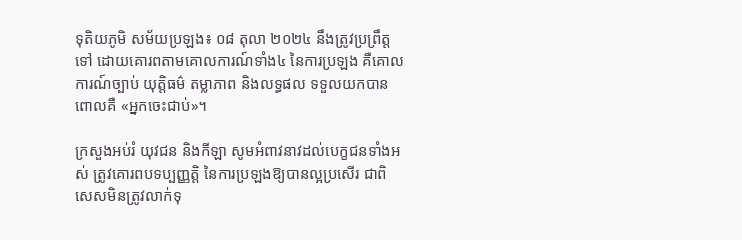ទុតិយភូមិ សម័យប្រឡង៖ ០៨ តុលា ២០២៤ នឹងត្រូវប្រព្រឹត្តទៅ ដោយគោរពតាមគោលការណ៍ទាំង៤ នៃការប្រឡង គឺគោលការណ៍ច្បាប់ យុត្តិធម៌ តម្លាភាព និងលទ្ធផល ទទួលយកបាន ពោលគឺ «អ្នកចេះជាប់»។

ក្រសួងអប់រំ យុវជន និងកីឡា សូមអំពាវនាវដល់បេក្ខជនទាំងអស់ ត្រូវគោរពបទប្បញ្ញត្តិ នៃការប្រឡងឱ្យបានល្អប្រសើរ ជាពិសេសមិនត្រូវលាក់ទុ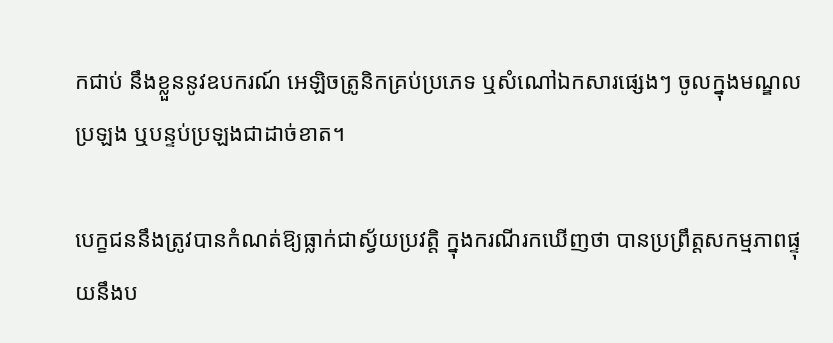កជាប់ នឹងខ្លួននូវឧបករណ៍ អេឡិចត្រូនិកគ្រប់ប្រភេទ ឬសំណៅឯកសារផ្សេងៗ ចូលក្នុងមណ្ឌលប្រឡង ឬបន្ទប់ប្រឡងជាដាច់ខាត។

បេក្ខជននឹងត្រូវបានកំណត់ឱ្យធ្លាក់ជាស្វ័យប្រវត្តិ ក្នុងករណីរកឃើញថា បានប្រព្រឹត្តសកម្មភាពផ្ទុយនឹងប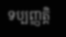ទប្បញ្ញត្តិ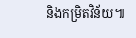និងកម្រិតវិន័យ៕